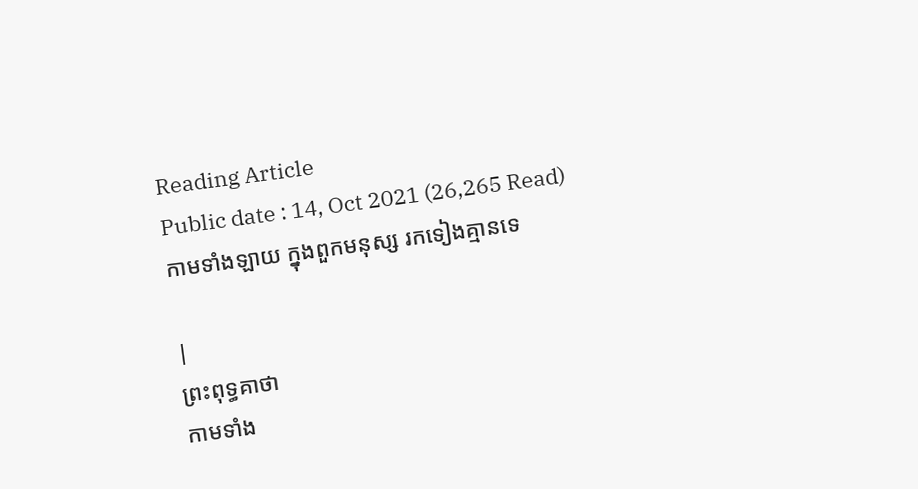Reading Article
Public date : 14, Oct 2021 (26,265 Read)
កាមទាំងឡាយ ក្នុងពួកមនុស្ស រកទៀងគ្មានទេ

|
ព្រះពុទ្ធគាថា
កាមទាំង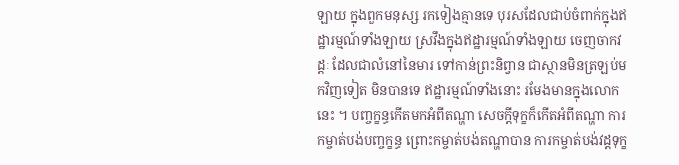ឡាយ ក្នុងពួកមនុស្ស រកទៀងគ្មានទេ បុរសដែលជាប់ចំពាក់ក្នុងឥដ្ឋារម្មណ៍ទាំងឡាយ ស្រវឹងក្នុងឥដ្ឋារម្មណ៍ទាំងឡាយ ចេញចាកវដ្តៈ ដែលជាលំនៅនៃមារ ទៅកាន់ព្រះនិព្វាន ជាស្ថានមិនត្រឡប់មកវិញទៀត មិនបានទេ ឥដ្ឋារម្មណ៍ទាំងនោះ រមែងមានក្នុងលោកនេះ ។ បញ្ចក្ខន្ធកើតមកអំពីតណ្ហា សេចក្តីទុក្ខក៏កើតអំពីតណ្ហា ការកម្ចាត់បង់បញ្ចក្ខន្ធ ព្រោះកម្ចាត់បង់តណ្ហាបាន ការកម្ចាត់បង់វដ្ដទុក្ខ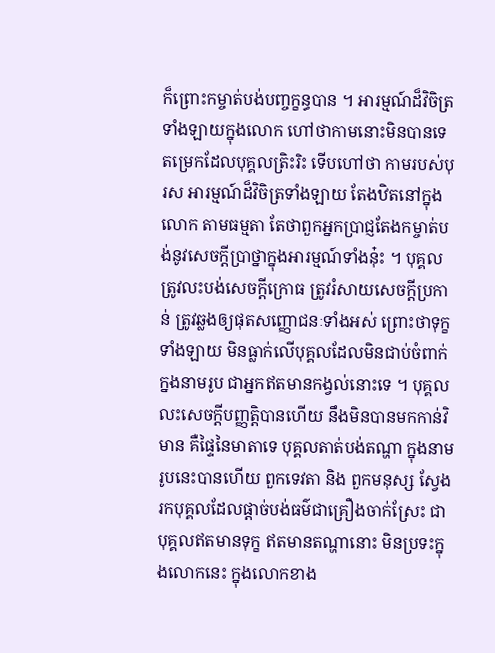ក៏ព្រោះកម្ចាត់បង់បញ្ចក្ខន្ធបាន ។ អារម្មណ៍ដ៏វិចិត្រទាំងឡាយក្នុងលោក ហៅថាកាមនោះមិនបានទេ តម្រេកដែលបុគ្គលត្រិះរិះ ទើបហៅថា កាមរបស់បុរស អារម្មណ៍ដ៏វិចិត្រទាំងឡាយ តែងឋិតនៅក្នុងលោក តាមធម្មតា តែថាពួកអ្នកប្រាជ្ញតែងកម្ចាត់បង់នូវសេចក្តីប្រាថ្នាក្នុងអារម្មណ៍ទាំងនុ៎ះ ។ បុគ្គលត្រូវលះបង់សេចក្តីក្រោធ ត្រូវរំសាយសេចក្តីប្រកាន់ ត្រូវឆ្លងឲ្យផុតសញ្ញោជនៈទាំងអស់ ព្រោះថាទុក្ខទាំងឡាយ មិនធ្លាក់លើបុគ្គលដែលមិនជាប់ចំពាក់ក្នងនាមរូប ជាអ្នកឥតមានកង្វល់នោះទេ ។ បុគ្គលលះសេចក្តីបញ្ញត្តិបានហើយ នឹងមិនបានមកកាន់វិមាន គឺផ្ទៃនៃមាតាទេ បុគ្គលតាត់បង់តណ្ហា ក្នុងនាមរូបនេះបានហើយ ពួកទេវតា និង ពួកមនុស្ស ស្វែងរកបុគ្គលដែលផ្តាច់បង់ធម៌ជាគ្រឿងចាក់ស្រែះ ជាបុគ្គលឥតមានទុក្ខ ឥតមានតណ្ហានោះ មិនប្រទះក្នុងលោកនេះ ក្នុងលោកខាង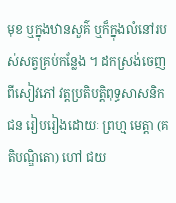មុខ ឬក្នុងឋានសួគ៌ ឬក៏ក្នុងលំនៅរបស់សត្វគ្រប់កន្លែង ។ ដកស្រង់ចេញពីសៀវភៅ វត្តប្រតិបត្តិពុទ្ធសាសនិកជន រៀបរៀងដោយៈ ព្រហ្ម មេត្តា (គតិបណ្ឌិតោ) ហៅ ជយ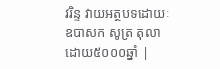វរិន្ទ វាយអត្ថបទដោយៈ ឧបាសក សូត្រ តុលា ដោយ៥០០០ឆ្នាំ |